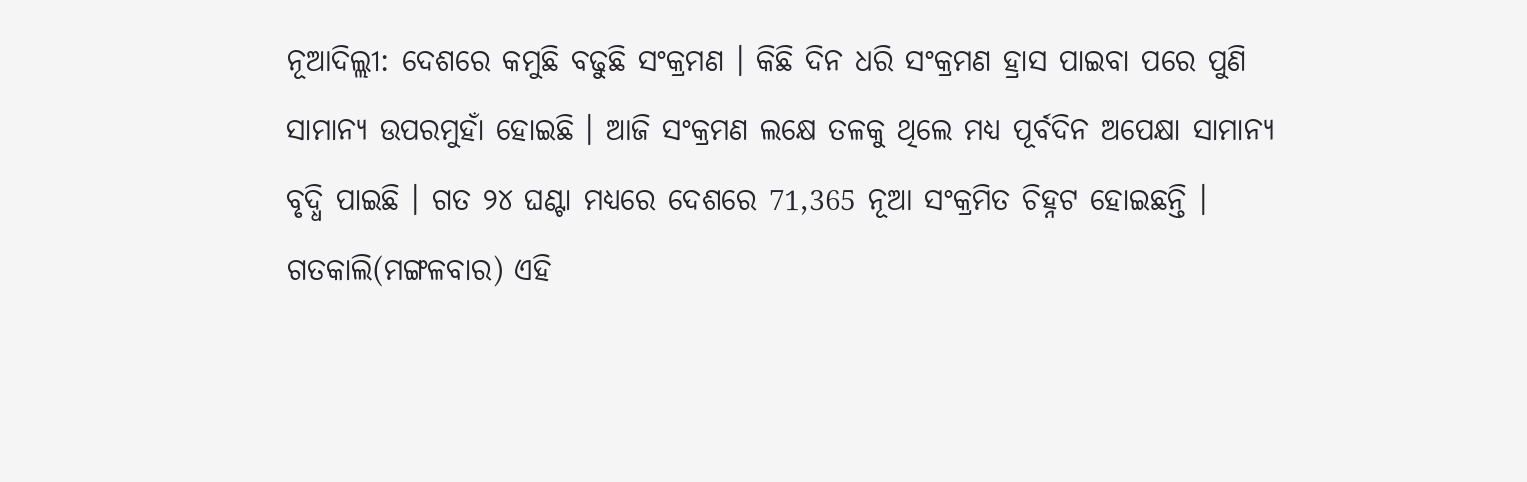ନୂଆଦିଲ୍ଲୀ: ଦେଶରେ କମୁଛି ବଢୁଛି ସଂକ୍ରମଣ । କିଛି ଦିନ ଧରି ସଂକ୍ରମଣ ହ୍ରାସ ପାଇବା ପରେ ପୁଣି ସାମାନ୍ୟ ଉପରମୁହାଁ ହୋଇଛି । ଆଜି ସଂକ୍ରମଣ ଲକ୍ଷେ ତଳକୁ ଥିଲେ ମଧ୍ୟ ପୂର୍ବଦିନ ଅପେକ୍ଷା ସାମାନ୍ୟ ବୃଦ୍ଧି ପାଇଛି । ଗତ ୨୪ ଘଣ୍ଟା ମଧ୍ୟରେ ଦେଶରେ 71,365 ନୂଆ ସଂକ୍ରମିତ ଚିହ୍ନଟ ହୋଇଛନ୍ତି । ଗତକାଲି(ମଙ୍ଗଳବାର) ଏହି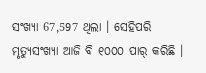ସଂଖ୍ୟା 67,597 ଥିଲା । ସେହିପରି ମୃତ୍ୟୁସଂଖ୍ୟା ଆଜି ବି ୧୦୦୦ ପାର୍ କରିଛି ।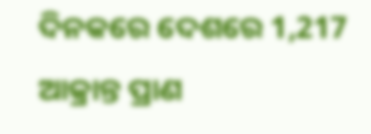ଦିନକରେ ଦେଶରେ 1,217 ଆକ୍ରାନ୍ତ ପ୍ରାଣ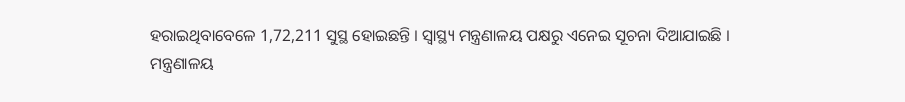ହରାଇଥିବାବେଳେ 1,72,211 ସୁସ୍ଥ ହୋଇଛନ୍ତି । ସ୍ବାସ୍ଥ୍ୟ ମନ୍ତ୍ରଣାଳୟ ପକ୍ଷରୁ ଏନେଇ ସୂଚନା ଦିଆଯାଇଛି ।
ମନ୍ତ୍ରଣାଳୟ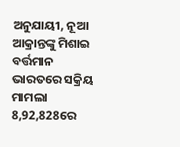ଅନୁଯାୟୀ, ନୂଆ ଆକ୍ରାନ୍ତଙ୍କୁ ମିଶାଇ ବର୍ତ୍ତମାନ ଭାରତରେ ସକ୍ରିୟ ମାମଲା 8,92,828ରେ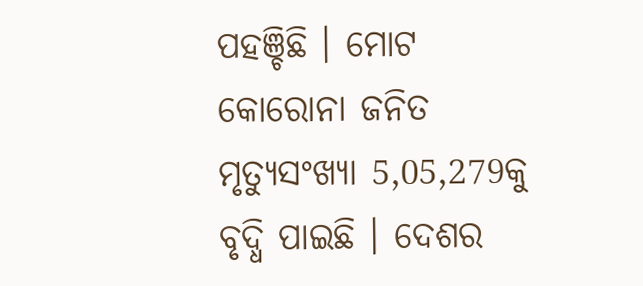ପହଞ୍ଚିଛି । ମୋଟ କୋରୋନା ଜନିତ ମୃତ୍ୟୁସଂଖ୍ୟା 5,05,279କୁ ବୃଦ୍ଧି ପାଇଛି । ଦେଶର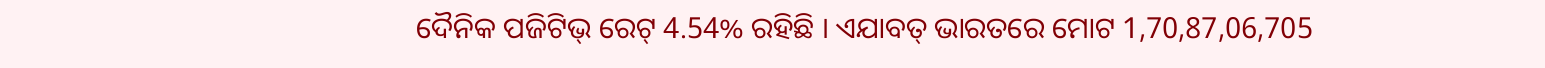ଦୈନିକ ପଜିଟିଭ୍ ରେଟ୍ 4.54% ରହିଛି । ଏଯାବତ୍ ଭାରତରେ ମୋଟ 1,70,87,06,705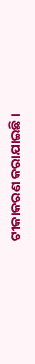ଟୀକାକରଣ କରାଯାଇଛି ।